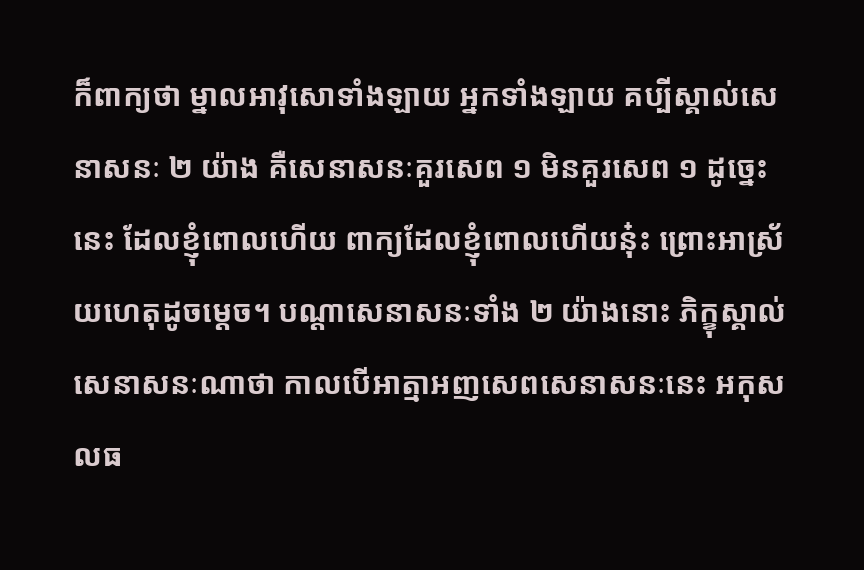ក៏ពាក្យថា ម្នាលអាវុសោទាំងឡាយ អ្នកទាំងឡាយ គប្បីស្គាល់សេនាសនៈ ២ យ៉ាង គឺសេនាសនៈគួរសេព ១ មិនគួរសេព ១ ដូច្នេះនេះ ដែលខ្ញុំពោលហើយ ពាក្យដែលខ្ញុំពោលហើយនុ៎ះ ព្រោះអាស្រ័យហេតុដូចម្តេច។ បណ្តាសេនាសនៈទាំង ២ យ៉ាងនោះ ភិក្ខុស្គាល់សេនាសនៈណាថា កាលបើអាត្មាអញសេពសេនាសនៈនេះ អកុសលធ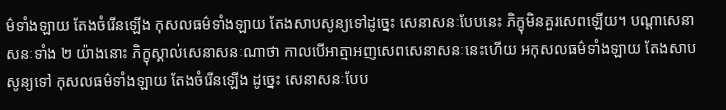ម៌ទាំងឡាយ តែងចំរើនឡើង កុសលធម៌ទាំងឡាយ តែងសាបសូន្យទៅដូច្នេះ សេនាសនៈបែបនេះ ភិក្ខុមិនគួរសេពឡើយ។ បណ្តាសេនាសនៈទាំង ២ យ៉ាងនោះ ភិក្ខុស្គាល់សេនាសនៈណាថា កាលបើអាត្មាអញសេពសេនាសនៈនេះហើយ អកុសលធម៌ទាំងឡាយ តែងសាបសូន្យទៅ កុសលធម៌ទាំងឡាយ តែងចំរើនឡើង ដូច្នេះ សេនាសនៈបែប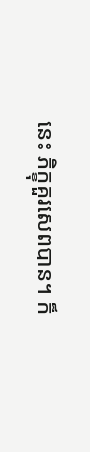នេះ ភិក្ខុគួរសេពបាន។ ក៏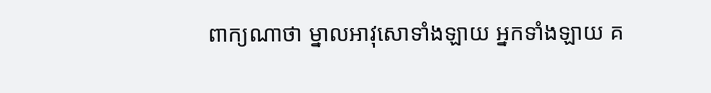ពាក្យណាថា ម្នាលអាវុសោទាំងឡាយ អ្នកទាំងឡាយ គ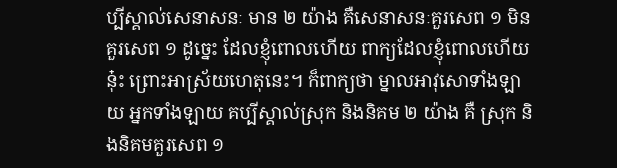ប្បីស្គាល់សេនាសនៈ មាន ២ យ៉ាង គឺសេនាសនៈគួរសេព ១ មិនគួរសេព ១ ដូច្នេះ ដែលខ្ញុំពោលហើយ ពាក្យដែលខ្ញុំពោលហើយនុ៎ះ ព្រោះអាស្រ័យហេតុនេះ។ ក៏ពាក្យថា ម្នាលអាវុសោទាំងឡាយ អ្នកទាំងឡាយ គប្បីស្គាល់ស្រុក និងនិគម ២ យ៉ាង គឺ ស្រុក និងនិគមគួរសេព ១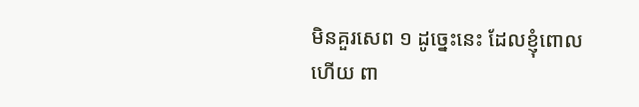មិនគួរសេព ១ ដូច្នេះនេះ ដែលខ្ញុំពោលហើយ ពា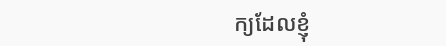ក្យដែលខ្ញុំ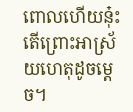ពោលហើយនុ៎ះ តើព្រោះអាស្រ័យហេតុដូចម្តេច។